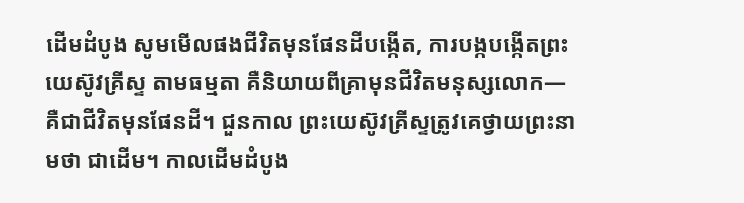ដើមដំបូង សូមមើលផងជីវិតមុនផែនដីបង្កើត, ការបង្កបង្កើតព្រះយេស៊ូវគ្រីស្ទ តាមធម្មតា គឺនិយាយពីគ្រាមុនជីវិតមនុស្សលោក— គឺជាជីវិតមុនផែនដី។ ជួនកាល ព្រះយេស៊ូវគ្រីស្ទត្រូវគេថ្វាយព្រះនាមថា ជាដើម។ កាលដើមដំបូង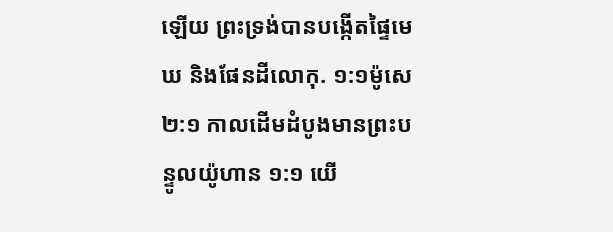ឡើយ ព្រះទ្រង់បានបង្កើតផ្ទៃមេឃ និងផែនដីលោកុ. ១:១ម៉ូសេ ២:១ កាលដើមដំបូងមានព្រះបន្ទូលយ៉ូហាន ១:១ យើ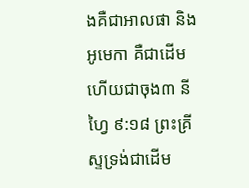ងគឺជាអាលផា និងអូមេកា គឺជាដើម ហើយជាចុង៣ នីហ្វៃ ៩:១៨ ព្រះគ្រីស្ទទ្រង់ជាដើម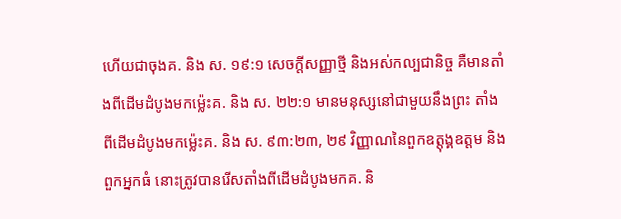ហើយជាចុងគ. និង ស. ១៩:១ សេចក្ដីសញ្ញាថ្មី និងអស់កល្បជានិច្ច គឺមានតាំងពីដើមដំបូងមកម្ល៉េះគ. និង ស. ២២:១ មានមនុស្សនៅជាមួយនឹងព្រះ តាំងពីដើមដំបូងមកម្ល៉េះគ. និង ស. ៩៣:២៣, ២៩ វិញ្ញាណនៃពួកឧត្តុង្គឧត្ដម និងពួកអ្នកធំ នោះត្រូវបានរើសតាំងពីដើមដំបូងមកគ. និ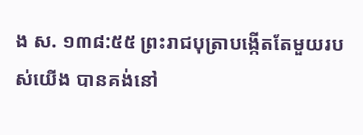ង ស. ១៣៨:៥៥ ព្រះរាជបុត្រាបង្កើតតែមួយរបស់យើង បានគង់នៅ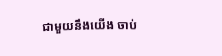ជាមួយនឹងយើង ចាប់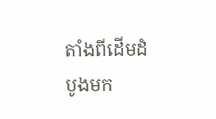តាំងពីដើមដំបូងមក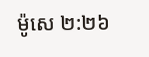ម៉ូសេ ២:២៦